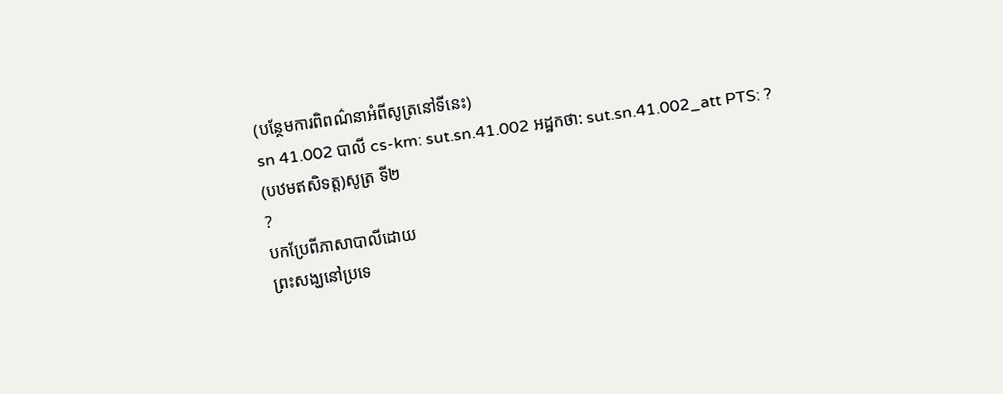(បន្ថែមការពិពណ៌នាអំពីសូត្រនៅទីនេះ)
sn 41.002 បាលី cs-km: sut.sn.41.002 អដ្ឋកថា: sut.sn.41.002_att PTS: ?
(បឋមឥសិទត្ត)សូត្រ ទី២
?
បកប្រែពីភាសាបាលីដោយ
ព្រះសង្ឃនៅប្រទេ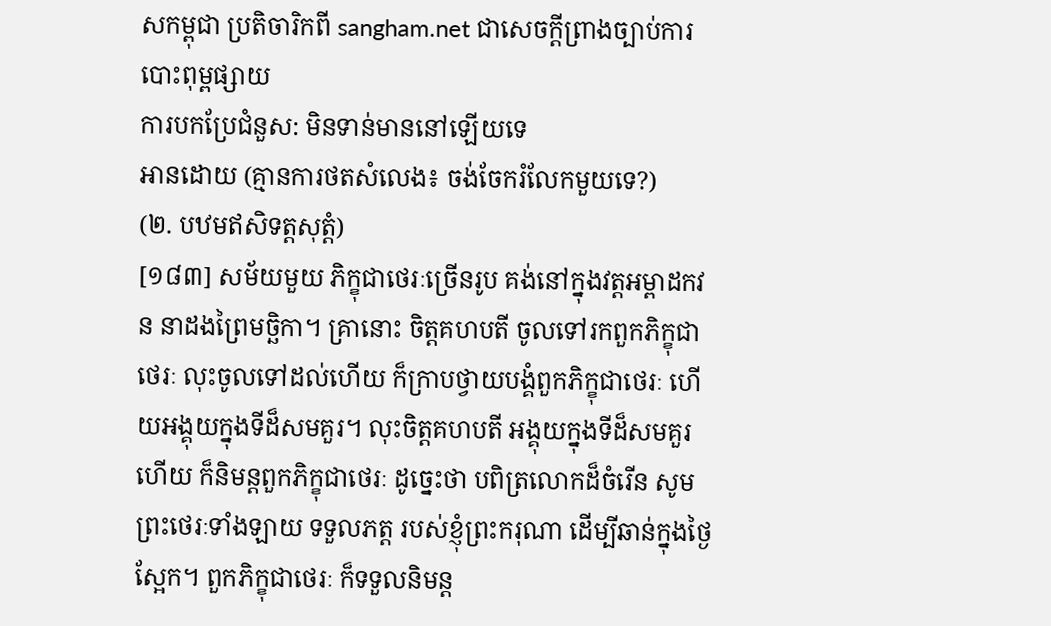សកម្ពុជា ប្រតិចារិកពី sangham.net ជាសេចក្តីព្រាងច្បាប់ការបោះពុម្ពផ្សាយ
ការបកប្រែជំនួស: មិនទាន់មាននៅឡើយទេ
អានដោយ (គ្មានការថតសំលេង៖ ចង់ចែករំលែកមួយទេ?)
(២. បឋមឥសិទត្តសុត្តំ)
[១៨៣] សម័យមួយ ភិក្ខុជាថេរៈច្រើនរូប គង់នៅក្នុងវត្តអម្ពាដកវន នាដងព្រៃមច្ឆិកា។ គ្រានោះ ចិត្តគហបតី ចូលទៅរកពួកភិក្ខុជាថេរៈ លុះចូលទៅដល់ហើយ ក៏ក្រាបថ្វាយបង្គំពួកភិក្ខុជាថេរៈ ហើយអង្គុយក្នុងទីដ៏សមគួរ។ លុះចិត្តគហបតី អង្គុយក្នុងទីដ៏សមគួរហើយ ក៏និមន្តពួកភិក្ខុជាថេរៈ ដូច្នេះថា បពិត្រលោកដ៏ចំរើន សូមព្រះថេរៈទាំងឡាយ ទទួលភត្ត របស់ខ្ញុំព្រះករុណា ដើម្បីឆាន់ក្នុងថ្ងៃស្អែក។ ពួកភិក្ខុជាថេរៈ ក៏ទទួលនិមន្ត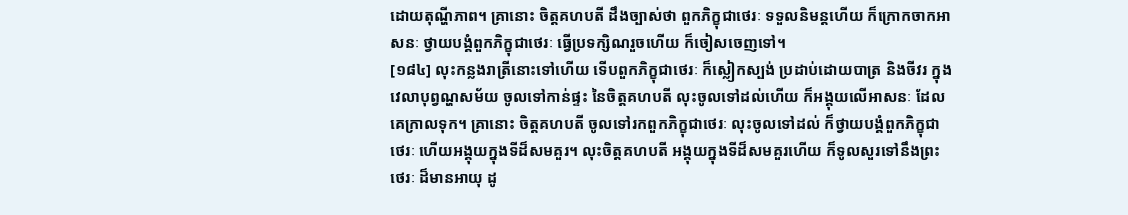ដោយតុណ្ហីភាព។ គ្រានោះ ចិត្តគហបតី ដឹងច្បាស់ថា ពួកភិក្ខុជាថេរៈ ទទួលនិមន្តហើយ ក៏ក្រោកចាកអាសនៈ ថ្វាយបង្គំពួកភិក្ខុជាថេរៈ ធ្វើប្រទក្សិណរួចហើយ ក៏ចៀសចេញទៅ។
[១៨៤] លុះកន្លងរាត្រីនោះទៅហើយ ទើបពួកភិក្ខុជាថេរៈ ក៏ស្លៀកស្បង់ ប្រដាប់ដោយបាត្រ និងចីវរ ក្នុងវេលាបុព្វណ្ហសម័យ ចូលទៅកាន់ផ្ទះ នៃចិត្តគហបតី លុះចូលទៅដល់ហើយ ក៏អង្គុយលើអាសនៈ ដែលគេក្រាលទុក។ គ្រានោះ ចិត្តគហបតី ចូលទៅរកពួកភិក្ខុជាថេរៈ លុះចូលទៅដល់ ក៏ថ្វាយបង្គំពួកភិក្ខុជាថេរៈ ហើយអង្គុយក្នុងទីដ៏សមគួរ។ លុះចិត្តគហបតី អង្គុយក្នុងទីដ៏សមគួរហើយ ក៏ទូលសួរទៅនឹងព្រះថេរៈ ដ៏មានអាយុ ដូ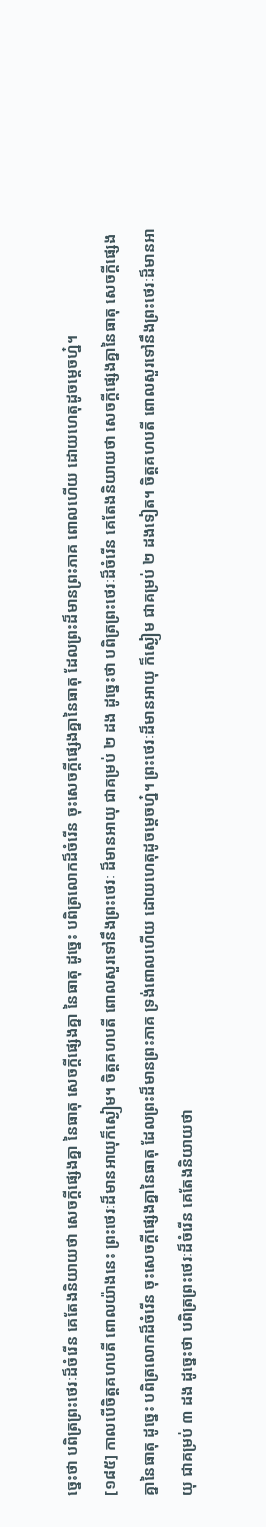ច្នេះថា បពិត្រព្រះថេរៈដ៏ចំរើន គេតែងនិយាយថា សេចក្តីផ្សេងគ្នា នៃធាតុ សេចក្តីផ្សេងគ្នា នៃធាតុ ដូច្នេះ បពិត្រលោកដ៏ចំរើន ចុះសេចក្តីផ្សេងគ្នានៃធាតុ ដែលព្រះដ៏មានព្រះភាគ ពោលហើយ ដោយហេតុដូចម្តេចហ្ន៎។
[១៨៥] កាលបើចិត្តគហបតី ពោលយ៉ាងនេះ ព្រះថេរៈដ៏មានអាយុក៏ស្ងៀម។ ចិត្តគហបតី ពោលសួរទៅនឹងព្រះថេរៈ ដ៏មានអាយុ ជាគម្រប់ ២ ដង ដូច្នេះថា បពិត្រព្រះថេរៈដ៏ចំរើន គេតែងនិយាយថា សេចក្តីផ្សេងគ្នានៃធាតុ សេចក្តីផ្សេងគ្នានៃធាតុ ដូច្នេះ បពិត្រលោកដ៏ចំរើន ចុះសេចក្តីផ្សេងគ្នានៃធាតុ ដែលព្រះដ៏មានព្រះភាគ ទ្រង់ពោលហើយ ដោយហេតុដូចម្តេចហ្ន៎។ ព្រះថេរៈដ៏មានអាយុ ក៏ស្ងៀម ជាគម្រប់ ២ ដងទៀត។ ចិត្តគហបតី ពោលសួរទៅនឹងព្រះថេរៈដ៏មានអាយុ ជាគម្រប់ ៣ ដង ដូច្នេះថា បពិត្រព្រះថេរៈដ៏ចំរើន គេតែងនិយាយថា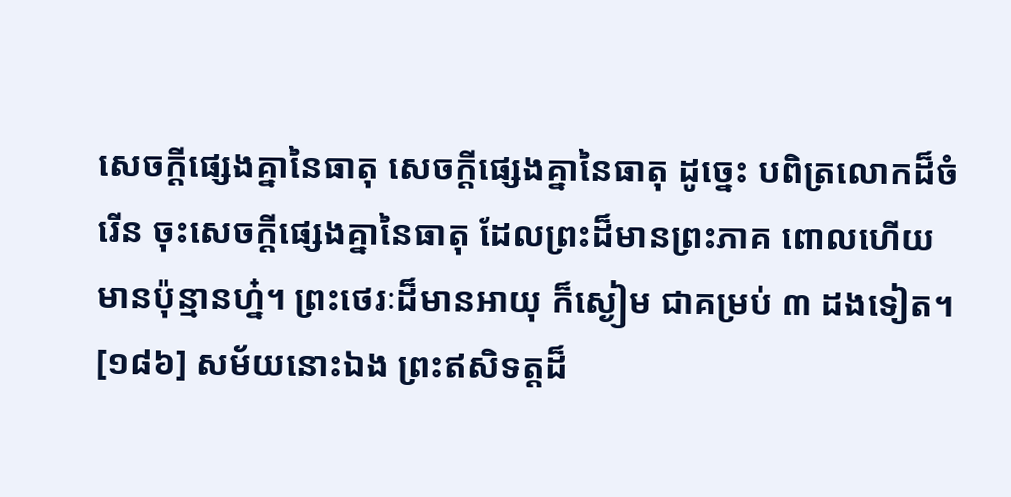សេចក្តីផ្សេងគ្នានៃធាតុ សេចក្តីផ្សេងគ្នានៃធាតុ ដូច្នេះ បពិត្រលោកដ៏ចំរើន ចុះសេចក្តីផ្សេងគ្នានៃធាតុ ដែលព្រះដ៏មានព្រះភាគ ពោលហើយ មានប៉ុន្មានហ្ន៎។ ព្រះថេរៈដ៏មានអាយុ ក៏ស្ងៀម ជាគម្រប់ ៣ ដងទៀត។
[១៨៦] សម័យនោះឯង ព្រះឥសិទត្តដ៏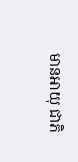មានអាយុ ជាភិ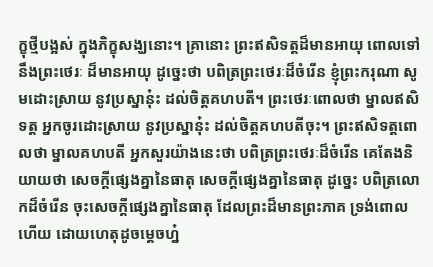ក្ខុថ្មីបង្អស់ ក្នុងភិក្ខុសង្ឃនោះ។ គ្រានោះ ព្រះឥសិទត្តដ៏មានអាយុ ពោលទៅនឹងព្រះថេរៈ ដ៏មានអាយុ ដូច្នេះថា បពិត្រព្រះថេរៈដ៏ចំរើន ខ្ញុំព្រះករុណា សូមដោះស្រាយ នូវប្រស្នានុ៎ះ ដល់ចិត្តគហបតី។ ព្រះថេរៈពោលថា ម្នាលឥសិទត្ត អ្នកចូរដោះស្រាយ នូវប្រស្នានុ៎ះ ដល់ចិត្តគហបតីចុះ។ ព្រះឥសិទត្តពោលថា ម្នាលគហបតី អ្នកសួរយ៉ាងនេះថា បពិត្រព្រះថេរៈដ៏ចំរើន គេតែងនិយាយថា សេចក្តីផ្សេងគ្នានៃធាតុ សេចក្តីផ្សេងគ្នានៃធាតុ ដូច្នេះ បពិត្រលោកដ៏ចំរើន ចុះសេចក្តីផ្សេងគ្នានៃធាតុ ដែលព្រះដ៏មានព្រះភាគ ទ្រង់ពោលហើយ ដោយហេតុដូចម្តេចហ្ន៎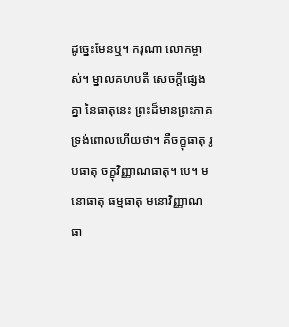ដូច្នេះមែនឬ។ ករុណា លោកម្ចាស់។ ម្នាលគហបតី សេចក្តីផ្សេងគ្នា នៃធាតុនេះ ព្រះដ៏មានព្រះភាគ ទ្រង់ពោលហើយថា។ គឺចក្ខុធាតុ រូបធាតុ ចក្ខុវិញ្ញាណធាតុ។ បេ។ មនោធាតុ ធម្មធាតុ មនោវិញ្ញាណធា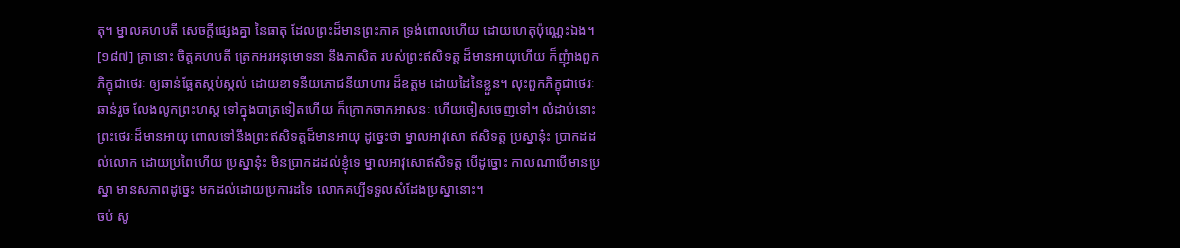តុ។ ម្នាលគហបតី សេចក្តីផ្សេងគ្នា នៃធាតុ ដែលព្រះដ៏មានព្រះភាគ ទ្រង់ពោលហើយ ដោយហេតុប៉ុណ្ណេះឯង។
[១៨៧] គ្រានោះ ចិត្តគហបតី ត្រេកអរអនុមោទនា នឹងភាសិត របស់ព្រះឥសិទត្ត ដ៏មានអាយុហើយ ក៏ញុំាងពួកភិក្ខុជាថេរៈ ឲ្យឆាន់ឆ្អែតស្កប់ស្កល់ ដោយខាទនីយភោជនីយាហារ ដ៏ឧត្តម ដោយដៃនៃខ្លួន។ លុះពួកភិក្ខុជាថេរៈឆាន់រួច លែងលូកព្រះហស្ត ទៅក្នុងបាត្រទៀតហើយ ក៏ក្រោកចាកអាសនៈ ហើយចៀសចេញទៅ។ លំដាប់នោះ ព្រះថេរៈដ៏មានអាយុ ពោលទៅនឹងព្រះឥសិទត្តដ៏មានអាយុ ដូច្នេះថា ម្នាលអាវុសោ ឥសិទត្ត ប្រស្នានុ៎ះ ប្រាកដដល់លោក ដោយប្រពៃហើយ ប្រស្នានុ៎ះ មិនប្រាកដដល់ខ្ញុំទេ ម្នាលអាវុសោឥសិទត្ត បើដូច្នោះ កាលណាបើមានប្រស្នា មានសភាពដូច្នេះ មកដល់ដោយប្រការដទៃ លោកគប្បីទទួលសំដែងប្រស្នានោះ។
ចប់ សូ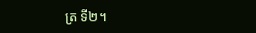ត្រ ទី២។